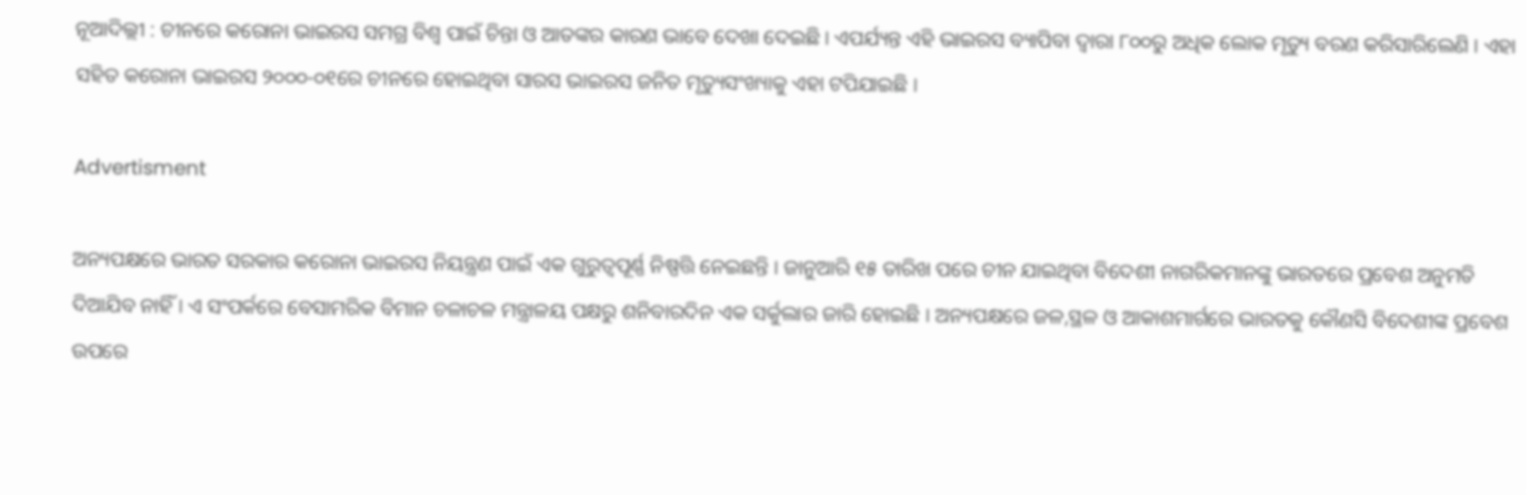ନୂଆଦିଲ୍ଲୀ : ଚୀନରେ କରୋନା ଭାଇରସ ସମଗ୍ର ବିଶ୍ୱ ପାଇଁ ଚିନ୍ତା ଓ ଆତଙ୍କର କାରଣ ଭାବେ ଦେଖା ଦେଇଛି । ଏପର୍ଯ୍ୟନ୍ତ ଏହି ଭାଇରସ ବ୍ୟାପିବା ଦ୍ୱାରା ୮୦୦ରୁ ଅଧିକ ଲୋକ ମୃତ୍ୟୁ ବରଣ କରିସାରିଲେଣି । ଏହା ସହିତ କରୋନା ଭାଇରସ ୨୦୦୦-୦୧ରେ ଚୀନରେ ହୋଇଥିବା ସାରସ ଭାଇରସ ଜନିତ ମୃତ୍ୟୁସଂଖ୍ୟାକୁ ଏହା ଟପିଯାଇଛି ।

Advertisment

ଅନ୍ୟପକ୍ଷରେ ଭାରତ ସରକାର କରୋନା ଭାଇରସ ନିୟନ୍ତ୍ରଣ ପାଇଁ ଏକ ଗୁରୁତ୍ୱପୂର୍ଣ୍ଣ ନିଷ୍ପତ୍ତି ନେଇଛନ୍ତି । ଜାନୁଆରି ୧୫ ତାରିଖ ପରେ ଚୀନ ଯାଇଥିବା ବିଦେଶୀ ନାଗରିକମାନଙ୍କୁ ଭାରତରେ ପ୍ରବେଶ ଅନୁମତି ଦିଆଯିବ ନାହିଁ । ଏ ସଂପର୍କରେ ବେସାମରିକ ବିମାନ ଚଳାଚଳ ମନ୍ତ୍ରାଳୟ ପକ୍ଷରୁ ଶନିବାରଦିନ ଏକ ସର୍କୁଲାର ଜାରି ହୋଇଛି । ଅନ୍ୟପକ୍ଷରେ ଜଳ,ସ୍ଥଳ ଓ ଆକାଶମାର୍ଗରେ ଭାରତକୁ କୌଣସି ବିଦେଶୀଙ୍କ ପ୍ରବେଶ ଉପରେ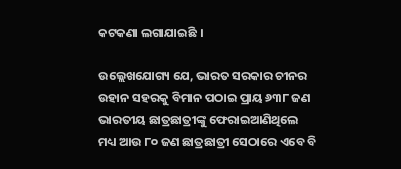କଟକଣା ଲଗାଯାଇଛି ।

ଉଲ୍ଲେଖଯୋଗ୍ୟ ଯେ, ଭାରତ ସରକାର ଚୀନର ଉହାନ ସହରକୁ ବିମାନ ପଠାଇ ପ୍ରାୟ ୬୩୮ ଜଣ ଭାରତୀୟ ଛାତ୍ରଛାତ୍ରୀଙ୍କୁ ଫେରାଇଆଣିଥିଲେ ମଧ୍ୟ ଆଉ ୮୦ ଜଣ ଛାତ୍ରଛାତ୍ରୀ ସେଠାରେ ଏବେ ବି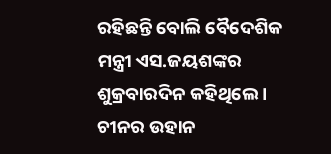ରହିଛନ୍ତି ବୋଲି ବୈଦେଶିକ ମନ୍ତ୍ରୀ ଏସ.ଜୟଶଙ୍କର ଶୁକ୍ରବାରଦିନ କହିଥିଲେ । ଚୀନର ଉହାନ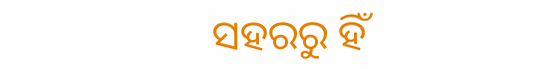ସହରରୁ ହିଁ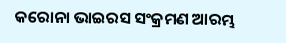କରୋନା ଭାଇରସ ସଂକ୍ରମଣ ଆରମ୍ଭ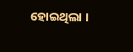ହୋଇଥିଲା ।